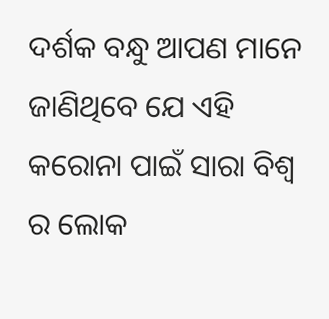ଦର୍ଶକ ବନ୍ଧୁ ଆପଣ ମାନେ ଜାଣିଥିବେ ଯେ ଏହି କରୋନା ପାଇଁ ସାରା ବିଶ୍ଵ ର ଲୋକ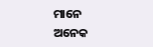ମାନେ ଅନେକ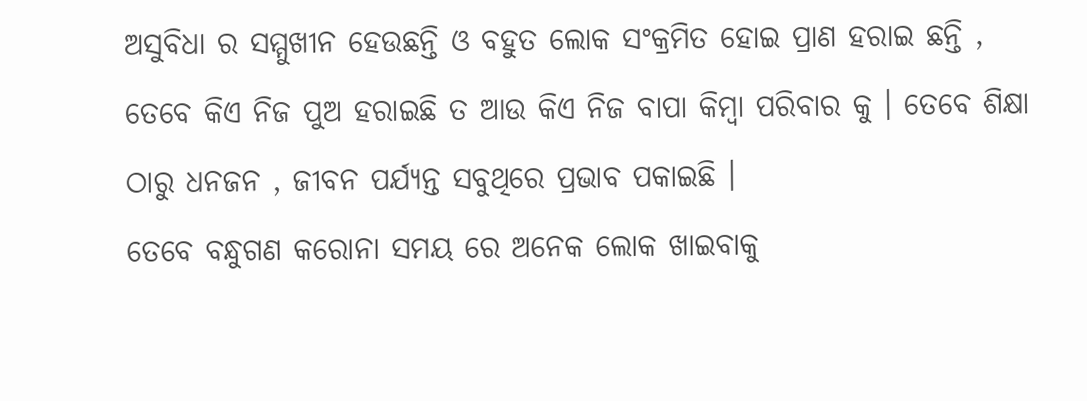ଅସୁବିଧା ର ସମ୍ମୁଖୀନ ହେଉଛନ୍ତି ଓ ବହୁତ ଲୋକ ସଂକ୍ରମିତ ହୋଇ ପ୍ରାଣ ହରାଇ ଛନ୍ତି , ତେବେ କିଏ ନିଜ ପୁଅ ହରାଇଛି ତ ଆଉ କିଏ ନିଜ ବାପା କିମ୍ବା ପରିବାର କୁ । ତେବେ ଶିକ୍ଷା ଠାରୁ ଧନଜନ , ଜୀବନ ପର୍ଯ୍ୟନ୍ତ ସବୁଥିରେ ପ୍ରଭାବ ପକାଇଛି ।
ତେବେ ବନ୍ଧୁଗଣ କରୋନା ସମୟ ରେ ଅନେକ ଲୋକ ଖାଇବାକୁ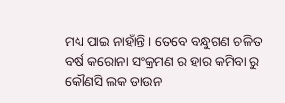ମଧ୍ୟ ପାଇ ନାହାଁନ୍ତି । ତେବେ ବନ୍ଧୁଗଣ ଚଳିତ ବର୍ଷ କରୋନା ସଂକ୍ରମଣ ର ହାର କମିବା ରୁ କୌଣସି ଲକ ଡାଉନ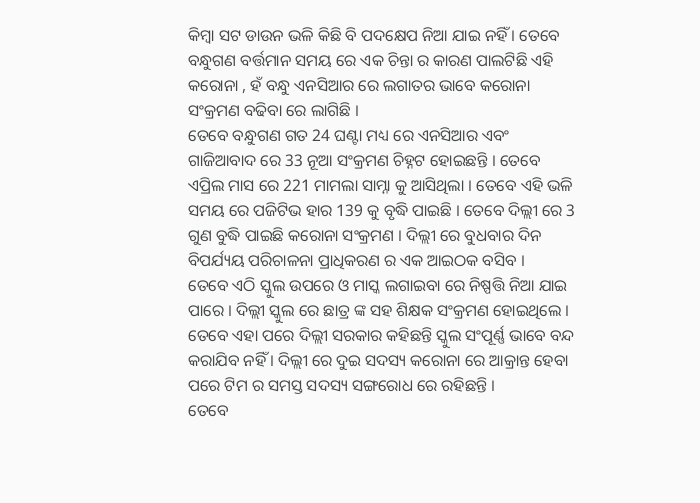କିମ୍ବା ସଟ ଡାଉନ ଭଳି କିଛି ବି ପଦକ୍ଷେପ ନିଆ ଯାଇ ନହିଁ । ତେବେ ବନ୍ଧୁଗଣ ବର୍ତ୍ତମାନ ସମୟ ରେ ଏକ ଚିନ୍ତା ର କାରଣ ପାଲଟିଛି ଏହି କରୋନା , ହଁ ବନ୍ଧୁ ଏନସିଆର ରେ ଲଗାତର ଭାବେ କରୋନା ସଂକ୍ରମଣ ବଢିବା ରେ ଲାଗିଛି ।
ତେବେ ବନ୍ଧୁଗଣ ଗତ 24 ଘଣ୍ଟା ମଧ୍ୟ ରେ ଏନସିଆର ଏବଂ ଗାଜିଆବାଦ ରେ 33 ନୂଆ ସଂକ୍ରମଣ ଚିହ୍ନଟ ହୋଇଛନ୍ତି । ତେବେ ଏପ୍ରିଲ ମାସ ରେ 221 ମାମଲା ସାମ୍ନା କୁ ଆସିଥିଲା । ତେବେ ଏହି ଭଳି ସମୟ ରେ ପଜିଟିଭ ହାର 139 କୁ ବୃଦ୍ଧି ପାଇଛି । ତେବେ ଦିଲ୍ଲୀ ରେ 3 ଗୁଣ ବୁଦ୍ଧି ପାଇଛି କରୋନା ସଂକ୍ରମଣ । ଦିଲ୍ଲୀ ରେ ବୁଧବାର ଦିନ ବିପର୍ଯ୍ୟୟ ପରିଚାଳନା ପ୍ରାଧିକରଣ ର ଏକ ଆଇଠକ ବସିବ ।
ତେବେ ଏଠି ସ୍କୁଲ ଉପରେ ଓ ମାସ୍କ ଲଗାଇବା ରେ ନିଷ୍ପତ୍ତି ନିଆ ଯାଇ ପାରେ । ଦିଲ୍ଲୀ ସ୍କୁଲ ରେ ଛାତ୍ର ଙ୍କ ସହ ଶିକ୍ଷକ ସଂକ୍ରମଣ ହୋଇଥିଲେ । ତେବେ ଏହା ପରେ ଦିଲ୍ଲୀ ସରକାର କହିଛନ୍ତି ସ୍କୁଲ ସଂପୂର୍ଣ୍ଣ ଭାବେ ବନ୍ଦ କରାଯିବ ନହିଁ । ଦିଲ୍ଲୀ ରେ ଦୁଇ ସଦସ୍ୟ କରୋନା ରେ ଆକ୍ରାନ୍ତ ହେବା ପରେ ଟିମ ର ସମସ୍ତ ସଦସ୍ୟ ସଙ୍ଗରୋଧ ରେ ରହିଛନ୍ତି ।
ତେବେ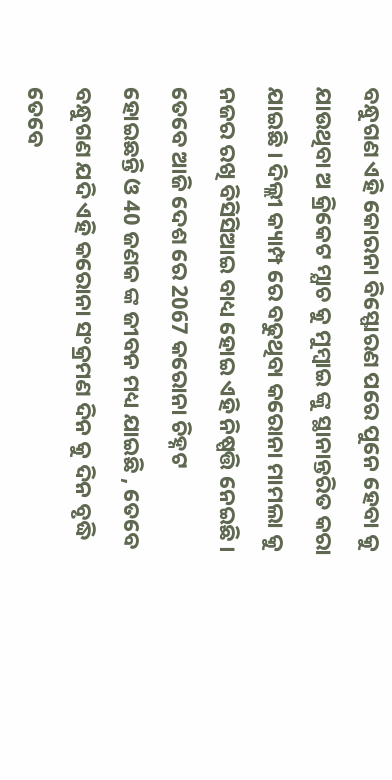ବନ୍ଧୁଗଣ ଏହି କୋରନା ବିସ୍ଫୋରଣ ପରେ ପୁନେ ହେବା କୁ ଯାଉଥିବା ଅ କ୍ରିକେଟ ମ୍ଯାଚ କୁ ମୁମ୍ବାଇ ଙ୍କୁ ସ୍ଥାନାନ୍ତରିତ କରା ଯାଇଛି । ଦିଲ୍ଲୀ କ୍ୟାମ୍ପ ରେ ବଢୁଥିବା କରୋନା ମାମଲା କୁ ନଜର ରଖି ବିସିସିଆଇ ବାଧ୍ୟ ହୋଇ ଏହି ନିଷ୍ପତ୍ତି ନେଇଛି । ତେବେ ଆଜି ଦେଶ ରେ 2067 କରୋନା ଚିହ୍ନଟ ହୋଇଛନ୍ତି ଓ 40 ଜଣକ ଙ୍କ ଜୀବନ ମଧ୍ୟ ଯାଇଛି , ତେବେ ବନ୍ଧୁଗଣ ଯଦି ଏହି କରୋନା ସଂକ୍ରମଣ ଦିନ କୁ ଦିନ ବୃଦ୍ଧି ତେବେ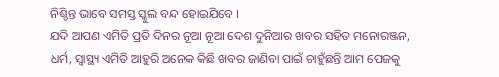ନିଶ୍ଚିନ୍ତ ଭାବେ ସମସ୍ତ ସ୍କୁଲ ବନ୍ଦ ହୋଇଯିବେ ।
ଯଦି ଆପଣ ଏମିତି ପ୍ରତି ଦିନର ନୂଆ ନୂଆ ଦେଶ ଦୁନିଆର ଖବର ସହିତ ମନୋରଞ୍ଜନ, ଧର୍ମ, ସ୍ୱାସ୍ଥ୍ୟ ଏମିତି ଆହୁରି ଅନେକ କିଛି ଖବର ଜାଣିବା ପାଇଁ ଚାହୁଁଛନ୍ତି ଆମ ପେଜକୁ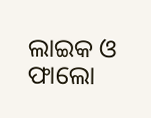ଲାଇକ ଓ ଫାଲୋ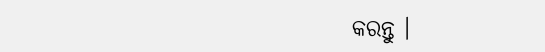କରନ୍ତୁ ।